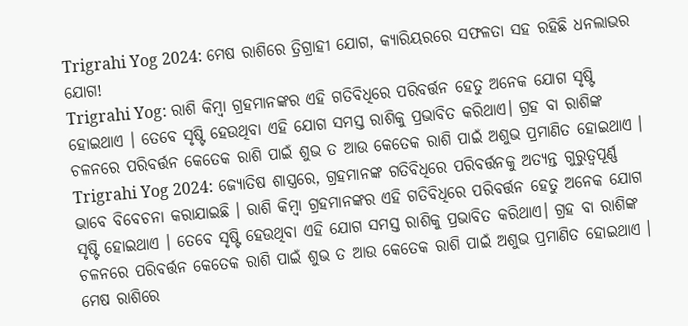Trigrahi Yog 2024: ମେଷ ରାଶିରେ ତ୍ରିଗ୍ରାହୀ ଯୋଗ, କ୍ୟାରିୟରରେ ସଫଳତା ସହ ରହିଛି ଧନଲାଭର ଯୋଗ!
Trigrahi Yog: ରାଶି କିମ୍ବା ଗ୍ରହମାନଙ୍କର ଏହି ଗତିବିଧିରେ ପରିବର୍ତ୍ତନ ହେତୁ ଅନେକ ଯୋଗ ସୃଷ୍ଟି ହୋଇଥାଏ । ତେବେ ସୃଷ୍ଟି ହେଉଥିବା ଏହି ଯୋଗ ସମସ୍ତ ରାଶିକୁ ପ୍ରଭାବିତ କରିଥାଏ। ଗ୍ରହ ବା ରାଶିଙ୍କ ଚଳନରେ ପରିବର୍ତ୍ତନ କେତେକ ରାଶି ପାଇଁ ଶୁଭ ତ ଆଉ କେତେକ ରାଶି ପାଇଁ ଅଶୁଭ ପ୍ରମାଣିତ ହୋଇଥାଏ ।
Trigrahi Yog 2024: ଜ୍ୟୋତିଷ ଶାସ୍ତ୍ରରେ, ଗ୍ରହମାନଙ୍କ ଗତିବିଧିରେ ପରିବର୍ତ୍ତନକୁ ଅତ୍ୟନ୍ତ ଗୁରୁତ୍ୱପୂର୍ଣ୍ଣ ଭାବେ ବିବେଚନା କରାଯାଇଛି । ରାଶି କିମ୍ବା ଗ୍ରହମାନଙ୍କର ଏହି ଗତିବିଧିରେ ପରିବର୍ତ୍ତନ ହେତୁ ଅନେକ ଯୋଗ ସୃଷ୍ଟି ହୋଇଥାଏ । ତେବେ ସୃଷ୍ଟି ହେଉଥିବା ଏହି ଯୋଗ ସମସ୍ତ ରାଶିକୁ ପ୍ରଭାବିତ କରିଥାଏ। ଗ୍ରହ ବା ରାଶିଙ୍କ ଚଳନରେ ପରିବର୍ତ୍ତନ କେତେକ ରାଶି ପାଇଁ ଶୁଭ ତ ଆଉ କେତେକ ରାଶି ପାଇଁ ଅଶୁଭ ପ୍ରମାଣିତ ହୋଇଥାଏ ।
ମେଷ ରାଶିରେ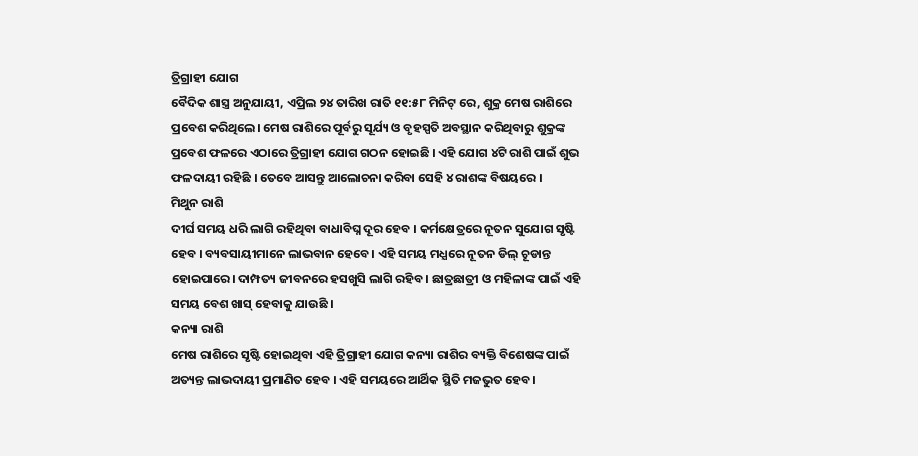ତ୍ରିଗ୍ରାହୀ ଯୋଗ
ବୈଦିକ ଶାସ୍ତ୍ର ଅନୁଯାୟୀ, ଏପ୍ରିଲ ୨୪ ତାରିଖ ରାତି ୧୧:୫୮ ମିନିଟ୍ ରେ, ଶୁକ୍ର ମେଷ ରାଶିରେ ପ୍ରବେଶ କରିଥିଲେ। ମେଷ ରାଶିରେ ପୂର୍ବରୁ ସୂର୍ଯ୍ୟ ଓ ବୃହସ୍ପତି ଅବସ୍ଥାନ କରିଥିବାରୁ ଶୁକ୍ରଙ୍କ ପ୍ରବେଶ ଫଳରେ ଏଠାରେ ତ୍ରିଗ୍ରାହୀ ଯୋଗ ଗଠନ ହୋଇଛି । ଏହି ଯୋଗ ୪ଟି ରାଶି ପାଇଁ ଶୁଭ ଫଳଦାୟୀ ରହିଛି । ତେବେ ଆସନ୍ତୁ ଆଲୋଚନା କରିବା ସେହି ୪ ରାଶଙ୍କ ବିଷୟରେ ।
ମିଥୁନ ରାଶି
ଦୀର୍ଘ ସମୟ ଧରି ଲାଗି ରହିଥିବା ବାଧାବିଘ୍ନ ଦୂର ହେବ । କର୍ମକ୍ଷେତ୍ରରେ ନୂତନ ସୁଯୋଗ ସୃଷ୍ଟି ହେବ । ବ୍ୟବସାୟୀମାନେ ଲାଭବାନ ହେବେ । ଏହି ସମୟ ମଧ୍ଯରେ ନୂତନ ଡିଲ୍ ଚୂଡାନ୍ତ ହୋଇପାରେ। ଦାମ୍ପତ୍ୟ ଜୀବନରେ ହସଖୁସି ଲାଗି ରହିବ । ଛାତ୍ରଛାତ୍ରୀ ଓ ମହିଳାଙ୍କ ପାଇଁ ଏହି ସମୟ ବେଶ ଖାସ୍ ହେବାକୁ ଯାଉଛି ।
କନ୍ୟା ରାଶି
ମେଷ ରାଶିରେ ସୃଷ୍ଟି ହୋଇଥିବା ଏହି ତ୍ରିଗ୍ରାହୀ ଯୋଗ କନ୍ୟା ରାଶିର ବ୍ୟକ୍ତି ବିଶେଷଙ୍କ ପାଇଁ ଅତ୍ୟନ୍ତ ଲାଭଦାୟୀ ପ୍ରମାଣିତ ହେବ । ଏହି ସମୟରେ ଆର୍ଥିକ ସ୍ଥିତି ମଜଭୁତ ହେବ ।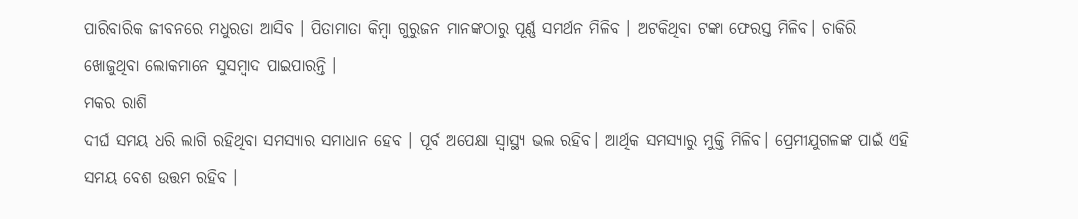ପାରିବାରିକ ଜୀବନରେ ମଧୁରତା ଆସିବ । ପିତାମାତା କିମ୍ବା ଗୁରୁଜନ ମାନଙ୍କଠାରୁ ପୂର୍ଣ୍ଣ ସମର୍ଥନ ମିଳିବ । ଅଟକିଥିବା ଟଙ୍କା ଫେରସ୍ତ ମିଳିବ। ଚାକିରି ଖୋଜୁଥିବା ଲୋକମାନେ ସୁସମ୍ବାଦ ପାଇପାରନ୍ତି ।
ମକର ରାଶି
ଦୀର୍ଘ ସମୟ ଧରି ଲାଗି ରହିଥିବା ସମସ୍ୟାର ସମାଧାନ ହେବ । ପୂର୍ବ ଅପେକ୍ଷା ସ୍ୱାସ୍ଥ୍ୟ ଭଲ ରହିବ। ଆର୍ଥିକ ସମସ୍ୟାରୁ ମୁକ୍ତି ମିଳିବ। ପ୍ରେମୀଯୁଗଳଙ୍କ ପାଇଁ ଏହି ସମୟ ବେଶ ଉତ୍ତମ ରହିବ ।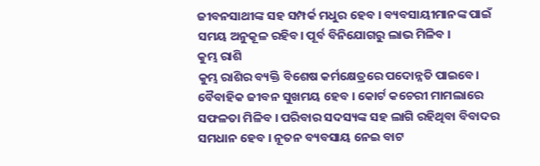ଜୀବନସାଥୀଙ୍କ ସହ ସମ୍ପର୍କ ମଧୁର ହେବ । ବ୍ୟବସାୟୀମାନଙ୍କ ପାଇଁ ସମୟ ଅନୁକୂଳ ରହିବ। ପୂର୍ବ ବିନିଯୋଗରୁ ଲାଭ ମିଳିବ ।
କୁମ୍ଭ ରାଶି
କୁମ୍ଭ ରାଶିର ବ୍ୟକ୍ତି ବିଶେଷ କର୍ମକ୍ଷେତ୍ରରେ ପଦୋନ୍ନତି ପାଇବେ। ବୈବାହିକ ଜୀବନ ସୁଖମୟ ହେବ । କୋର୍ଟ କଚେରୀ ମାମଲାରେ ସଫଳତା ମିଳିବ । ପରିବାର ସଦସ୍ୟଙ୍କ ସହ ଲାଗି ରହିଥିବା ବିବାଦର ସମଧାନ ହେବ । ନୂତନ ବ୍ୟବସାୟ ନେଇ ବାଟ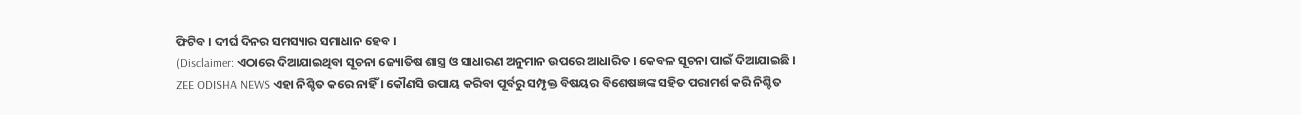ଫିଟିବ । ଦୀର୍ଘ ଦିନର ସମସ୍ୟାର ସମାଧାନ ହେବ ।
(Disclaimer: ଏଠାରେ ଦିଆଯାଇଥିବା ସୂଚନା ଜ୍ୟୋତିଷ ଶାସ୍ତ୍ର ଓ ସାଧାରଣ ଅନୁମାନ ଉପରେ ଆଧାରିତ । କେବଳ ସୂଚନା ପାଇଁ ଦିଆଯାଇଛି । ZEE ODISHA NEWS ଏହା ନିଶ୍ଚିତ କରେ ନାହିଁ । କୌଣସି ଉପାୟ କରିବା ପୂର୍ବରୁ ସମ୍ପୃକ୍ତ ବିଷୟର ବିଶେଷଜ୍ଞଙ୍କ ସହିତ ପରାମର୍ଶ କରି ନିଶ୍ଚିତ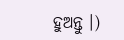ହୁଅନ୍ତୁ ।)